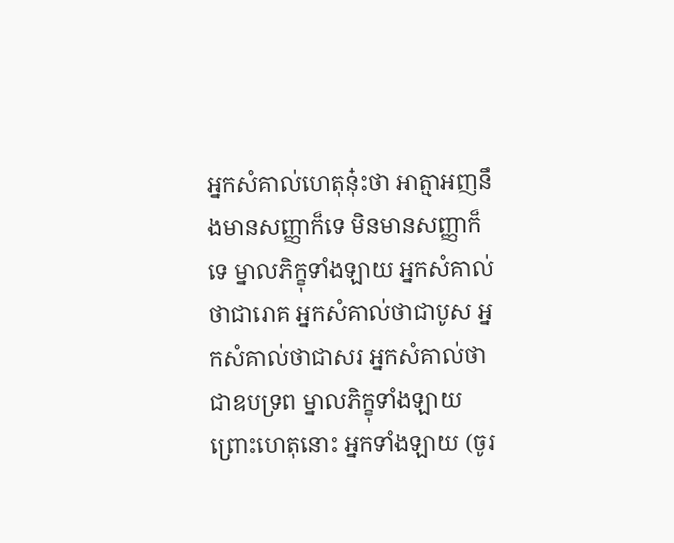អ្នកសំគាល់ហេតុនុ៎ះថា អាត្មាអញនឹងមានសញ្ញាក៏ទេ មិនមានសញ្ញាក៏ទេ ម្នាលភិក្ខុទាំងឡាយ អ្នកសំគាល់ថាជារោគ អ្នកសំគាល់ថាជាបូស អ្នកសំគាល់ថាជាសរ អ្នកសំគាល់ថាជាឧបទ្រព ម្នាលភិក្ខុទាំងឡាយ ព្រោះហេតុនោះ អ្នកទាំងឡាយ (ចូរ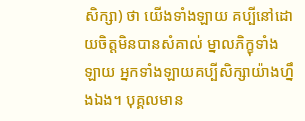សិក្សា) ថា យើងទាំងឡាយ គប្បីនៅដោយចិត្តមិនបានសំគាល់ ម្នាលភិក្ខុទាំងឡាយ អ្នកទាំងឡាយគប្បីសិក្សាយ៉ាងហ្នឹងឯង។ បុគ្គលមាន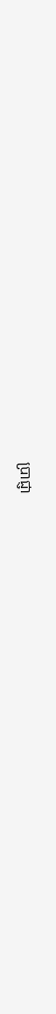បា្រជ្ញា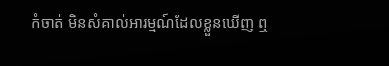កំចាត់ មិនសំគាល់អារម្មណ៍ដែលខ្លួនឃើញ ឮ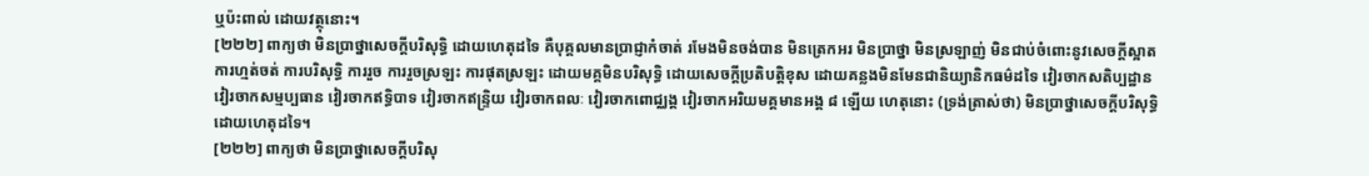ឬប៉ះពាល់ ដោយវត្ថុនោះ។
[២២២] ពាក្យថា មិនបា្រថ្នាសេចក្តីបរិសុទ្ធិ ដោយហេតុដទៃ គឺបុគ្គលមានបា្រជ្ញាកំចាត់ រមែងមិនចង់បាន មិនត្រេកអរ មិនបា្រថ្នា មិនស្រឡាញ់ មិនជាប់ចំពោះនូវសេចក្តីស្អាត ការហ្មត់ចត់ ការបរិសុទ្ធិ ការរួច ការរួចស្រឡះ ការផុតស្រឡះ ដោយមគ្គមិនបរិសុទ្ធិ ដោយសេចក្តីប្រតិបត្តិខុស ដោយគន្លងមិនមែនជានិយ្យានិកធម៌ដទៃ វៀរចាកសតិប្បដ្ឋាន វៀរចាកសម្មប្បធាន វៀរចាកឥទ្ធិបាទ វៀរចាកឥន្រ្ទិយ វៀរចាកពលៈ វៀរចាកពោជ្ឈង្គ វៀរចាកអរិយមគ្គមានអង្គ ៨ ឡើយ ហេតុនោះ (ទ្រង់ត្រាស់ថា) មិនប្រាថ្នាសេចក្តីបរិសុទ្ធិ ដោយហេតុដទៃ។
[២២២] ពាក្យថា មិនបា្រថ្នាសេចក្តីបរិសុ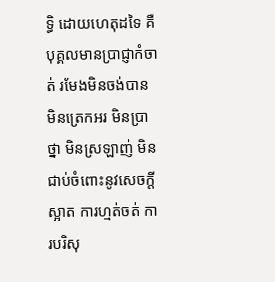ទ្ធិ ដោយហេតុដទៃ គឺបុគ្គលមានបា្រជ្ញាកំចាត់ រមែងមិនចង់បាន មិនត្រេកអរ មិនបា្រថ្នា មិនស្រឡាញ់ មិនជាប់ចំពោះនូវសេចក្តីស្អាត ការហ្មត់ចត់ ការបរិសុ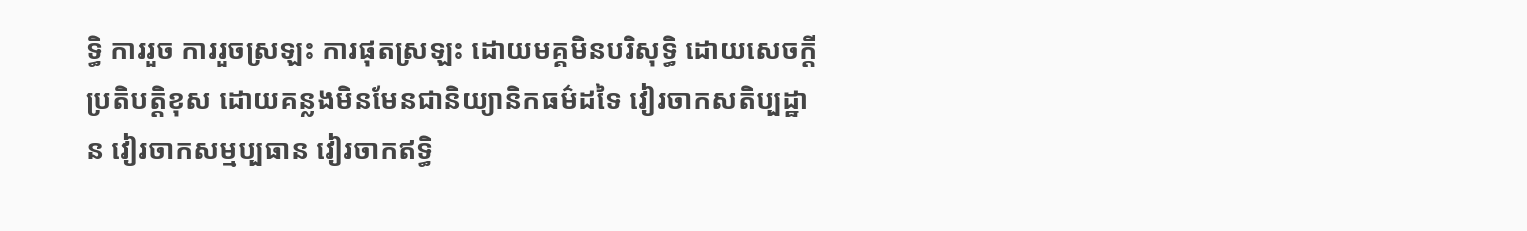ទ្ធិ ការរួច ការរួចស្រឡះ ការផុតស្រឡះ ដោយមគ្គមិនបរិសុទ្ធិ ដោយសេចក្តីប្រតិបត្តិខុស ដោយគន្លងមិនមែនជានិយ្យានិកធម៌ដទៃ វៀរចាកសតិប្បដ្ឋាន វៀរចាកសម្មប្បធាន វៀរចាកឥទ្ធិ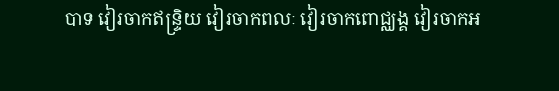បាទ វៀរចាកឥន្រ្ទិយ វៀរចាកពលៈ វៀរចាកពោជ្ឈង្គ វៀរចាកអ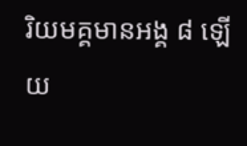រិយមគ្គមានអង្គ ៨ ឡើយ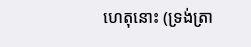ហេតុនោះ (ទ្រង់ត្រា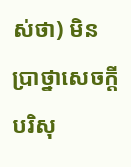ស់ថា) មិនប្រាថ្នាសេចក្តីបរិសុ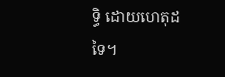ទ្ធិ ដោយហេតុដទៃ។